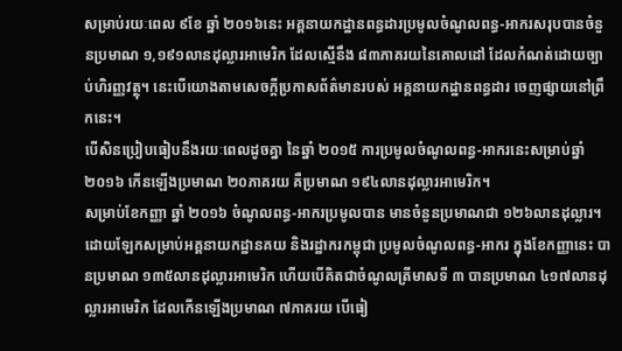សម្រាប់រយៈពេល ៩ខែ ឆ្នាំ ២០១៦នេះ អគ្គនាយកដ្ឋានពន្ធដារប្រមូលចំណូលពន្ធ-អាករសរុបបានចំនួនប្រមាណ ១,១៩១លានដុល្លារអាមេរិក ដែលស្មើនឹង ៨៣ភាគរយនៃគោលដៅ ដែលកំណត់ដោយច្បាប់ហិរញ្ញវត្ថុ។ នេះបើយោងតាមសេចក្តីប្រកាសព័ត៌មានរបស់ អគ្គនាយកដ្ឋានពន្ធដារ ចេញផ្សាយនៅព្រឹកនេះ។
បើសិនប្រៀបធៀបនឹងរយៈពេលដូចគ្នា នៃឆ្នាំ ២០១៥ ការប្រមូលចំណូលពន្ធ-អាករនេះសម្រាប់ឆ្នាំ ២០១៦ កើនឡើងប្រមាណ ២០ភាគរយ គឺប្រមាណ ១៩៤លានដុល្លារអាមេរិក។
សម្រាប់ខែកញ្ញា ឆ្នាំ ២០១៦ ចំណូលពន្ធ-អាករប្រមូលបាន មានចំនួនប្រមាណជា ១២៦លានដុល្លារ។
ដោយឡែកសម្រាប់អគ្គនាយកដ្ឋានគយ និងរដ្ឋាករកម្ពុជា ប្រមូលចំណូលពន្ធ-អាករ ក្នុងខែកញ្ញានេះ បានប្រមាណ ១៣៥លានដុល្លារអាមេរិក ហើយបើគិតជាចំណូលត្រីមាសទី ៣ បានប្រមាណ ៤១៧លានដុល្លារអាមេរិក ដែលកើនឡើងប្រមាណ ៧ភាគរយ បើធៀ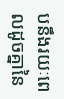បនឹងរយៈពេលដូចគ្នានៃ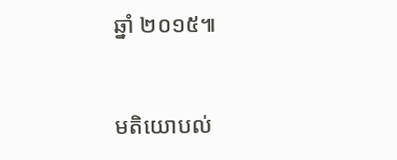ឆ្នាំ ២០១៥៕


មតិយោបល់